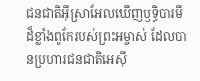ជនជាតិអ៊ីស្រាអែលឃើញឫទ្ធិបារមីដ៏ខ្លាំងពូកែរបស់ព្រះអម្ចាស់ ដែលបានប្រហារជនជាតិអេស៊ី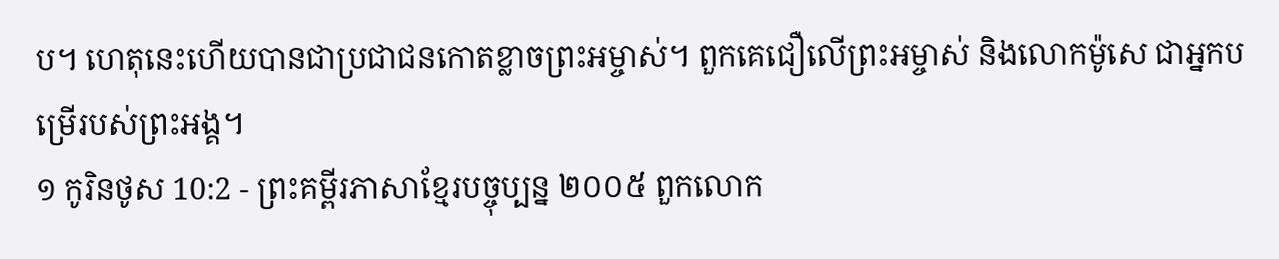ប។ ហេតុនេះហើយបានជាប្រជាជនកោតខ្លាចព្រះអម្ចាស់។ ពួកគេជឿលើព្រះអម្ចាស់ និងលោកម៉ូសេ ជាអ្នកបម្រើរបស់ព្រះអង្គ។
១ កូរិនថូស 10:2 - ព្រះគម្ពីរភាសាខ្មែរបច្ចុប្បន្ន ២០០៥ ពួកលោក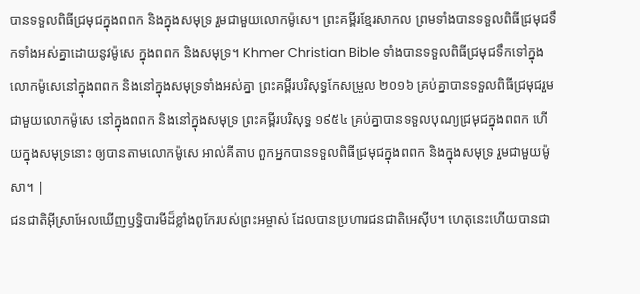បានទទួលពិធីជ្រមុជក្នុងពពក និងក្នុងសមុទ្រ រួមជាមួយលោកម៉ូសេ។ ព្រះគម្ពីរខ្មែរសាកល ព្រមទាំងបានទទួលពិធីជ្រមុជទឹកទាំងអស់គ្នាដោយនូវម៉ូសេ ក្នុងពពក និងសមុទ្រ។ Khmer Christian Bible ទាំងបានទទួលពិធីជ្រមុជទឹកទៅក្នុងលោកម៉ូសេនៅក្នុងពពក និងនៅក្នុងសមុទ្រទាំងអស់គ្នា ព្រះគម្ពីរបរិសុទ្ធកែសម្រួល ២០១៦ គ្រប់គ្នាបានទទួលពិធីជ្រមុជរួមជាមួយលោកម៉ូសេ នៅក្នុងពពក និងនៅក្នុងសមុទ្រ ព្រះគម្ពីរបរិសុទ្ធ ១៩៥៤ គ្រប់គ្នាបានទទួលបុណ្យជ្រមុជក្នុងពពក ហើយក្នុងសមុទ្រនោះ ឲ្យបានតាមលោកម៉ូសេ អាល់គីតាប ពួកអ្នកបានទទួលពិធីជ្រមុជក្នុងពពក និងក្នុងសមុទ្រ រួមជាមួយម៉ូសា។ |
ជនជាតិអ៊ីស្រាអែលឃើញឫទ្ធិបារមីដ៏ខ្លាំងពូកែរបស់ព្រះអម្ចាស់ ដែលបានប្រហារជនជាតិអេស៊ីប។ ហេតុនេះហើយបានជា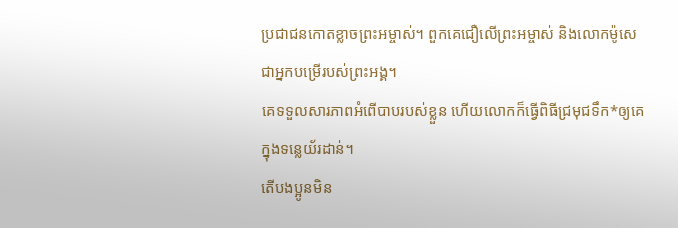ប្រជាជនកោតខ្លាចព្រះអម្ចាស់។ ពួកគេជឿលើព្រះអម្ចាស់ និងលោកម៉ូសេ ជាអ្នកបម្រើរបស់ព្រះអង្គ។
គេទទួលសារភាពអំពើបាបរបស់ខ្លួន ហើយលោកក៏ធ្វើពិធីជ្រមុជទឹក*ឲ្យគេក្នុងទន្លេយ័រដាន់។
តើបងប្អូនមិន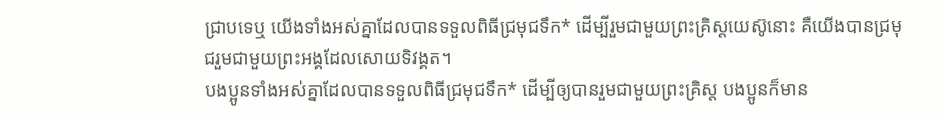ជ្រាបទេឬ យើងទាំងអស់គ្នាដែលបានទទួលពិធីជ្រមុជទឹក* ដើម្បីរួមជាមួយព្រះគ្រិស្តយេស៊ូនោះ គឺយើងបានជ្រមុជរួមជាមួយព្រះអង្គដែលសោយទិវង្គត។
បងប្អូនទាំងអស់គ្នាដែលបានទទួលពិធីជ្រមុជទឹក* ដើម្បីឲ្យបានរួមជាមួយព្រះគ្រិស្ត បងប្អូនក៏មាន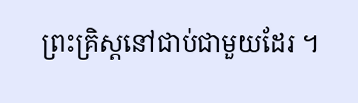ព្រះគ្រិស្តនៅជាប់ជាមួយដែរ ។